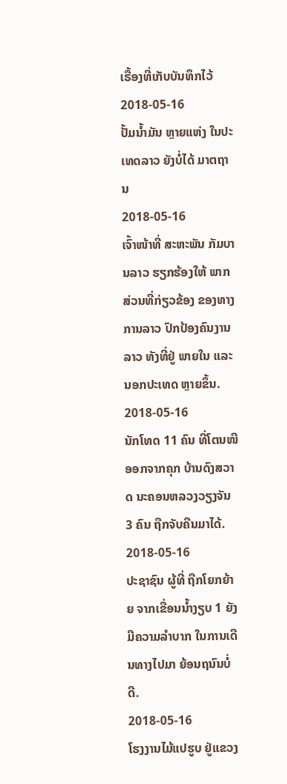ເຣື້ອງທີ່ເກັບບັນທຶກໄວ້
2018-05-16
ປັ້ມນໍ້າມັນ ຫຼາຍແຫ່ງ ໃນປະເທດລາວ ຍັງບໍ່ໄດ້ ມາຕຖານ
2018-05-16
ເຈົ້າໜ້າທີ່ ສະຫະພັນ ກັມບານລາວ ຮຽກຮ້ອງໃຫ້ ພາກສ່ວນທີ່ກ່ຽວຂ້ອງ ຂອງທາງການລາວ ປົກປ້ອງຄົນງານລາວ ທັງທີ່ຢູ່ ພາຍໃນ ແລະ ນອກປະເທດ ຫຼາຍຂຶ້ນ.
2018-05-16
ນັກໂທດ 11 ຄົນ ທີ່ໂຕນໜີ ອອກຈາກຄຸກ ບ້ານດົງສວາດ ນະຄອນຫລວງວຽງຈັນ 3 ຄົນ ຖືກຈັບຄືນມາໄດ້.
2018-05-16
ປະຊາຊົນ ຜູ້ທີ່ ຖືກໂຍກຍ້າຍ ຈາກເຂື່ອນນ້ຳງຽບ 1 ຍັງມີຄວາມລຳບາກ ໃນການເດີນທາງໄປມາ ຍ້ອນຖນົນບໍ່ດີ.
2018-05-16
ໂຮງງານໄມ້ແປຮູບ ຢູ່ແຂວງ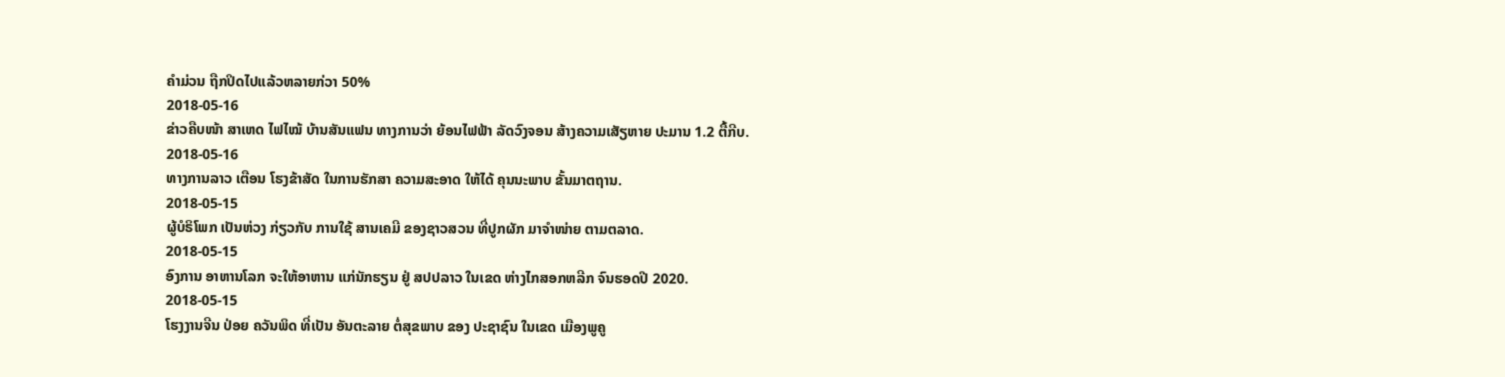ຄໍາມ່ວນ ຖືກປິດໄປແລ້ວຫລາຍກ່ວາ 50%
2018-05-16
ຂ່າວຄືບໜ້າ ສາເຫດ ໄຟໄໝ້ ບ້ານສັນແຟນ ທາງການວ່າ ຍ້ອນໄຟຟ້າ ລັດວົງຈອນ ສ້າງຄວາມເສັຽຫາຍ ປະມານ 1.2 ຕື້ກີບ.
2018-05-16
ທາງການລາວ ເຕືອນ ໂຮງຂ້າສັດ ໃນການຮັກສາ ຄວາມສະອາດ ໃຫ້ໄດ້ ຄຸນນະພາບ ຂັ້ນມາຕຖານ.
2018-05-15
ຜູ້ບໍຣິໂພກ ເປັນຫ່ວງ ກ່ຽວກັບ ການໃຊ້ ສານເຄມີ ຂອງຊາວສວນ ທີ່ປູກຜັກ ມາຈໍາໜ່າຍ ຕາມຕລາດ.
2018-05-15
ອົງການ ອາຫານໂລກ ຈະໃຫ້ອາຫານ ແກ່ນັກຮຽນ ຢູ່ ສປປລາວ ໃນເຂດ ຫ່າງໄກສອກຫລີກ ຈົນຮອດປີ 2020.
2018-05-15
ໂຮງງານຈີນ ປ່ອຍ ຄວັນພິດ ທີ່ເປັນ ອັນຕະລາຍ ຕໍ່ສຸຂພາບ ຂອງ ປະຊາຊົນ ໃນເຂດ ເມືອງພູຄູ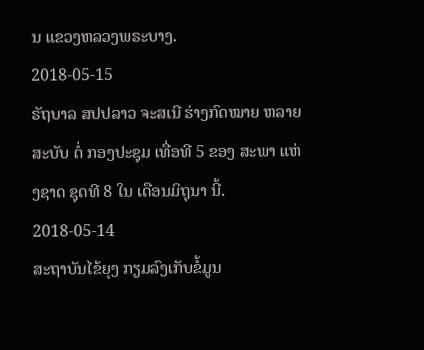ນ ແຂວງຫລວງພຣະບາງ.
2018-05-15
ຣັຖບາລ ສປປລາວ ຈະສເນີ ຮ່າງກົດໝາຍ ຫລາຍສະບັບ ຕໍ່ ກອງປະຊຸມ ເທື່ອທີ 5 ຂອງ ສະພາ ແຫ່ງຊາດ ຊຸດທີ 8 ໃນ ເດືອນມິຖຸນາ ນີ້.
2018-05-14
ສະຖາບັນໄຂ້ຍຸງ ກຽມລົງເກັບຂໍ້ມູນ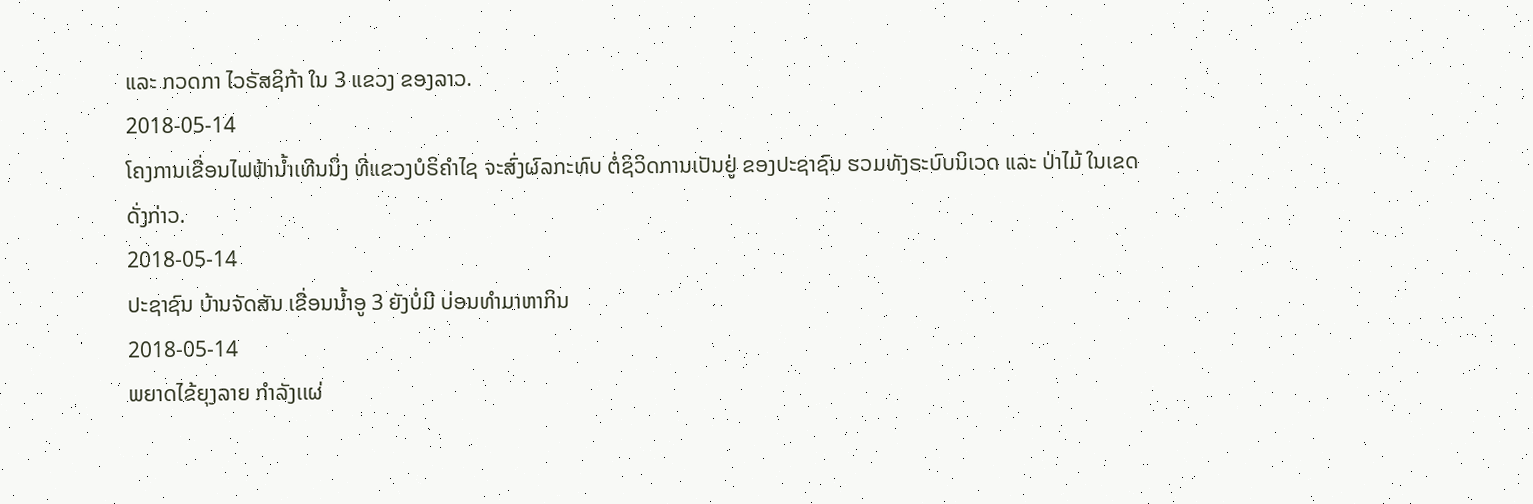ແລະ ກວດກາ ໄວຣັສຊິກ້າ ໃນ 3 ແຂວງ ຂອງລາວ.
2018-05-14
ໂຄງການເຂື່ອນໄຟຟ້ານ້ຳເທີນນຶ່ງ ທີ່ແຂວງບໍຣິຄຳໄຊ ຈະສົ່ງຜົລກະທົບ ຕໍ່ຊິວິດການເປັນຢູ່ ຂອງປະຊາຊົນ ຮວມທັງຣະບົບນິເວດ ແລະ ປ່າໄມ້ ໃນເຂດດັ່ງກ່າວ.
2018-05-14
ປະຊາຊົນ ບ້ານຈັດສັນ ເຂື່ອນນໍ້າອູ 3 ຍັງບໍ່ມີ ບ່ອນທໍາມາຫາກິນ
2018-05-14
ພຍາດໄຂ້ຍຸງລາຍ ກໍາລັງເເຜ່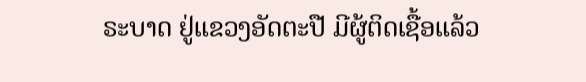ຣະບາດ ຢູ່ແຂວງອັດຕະປື ມີຜູ້ຕິດເຊື້ອແລ້ວ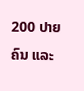200 ປາຍຄົນ ແລະ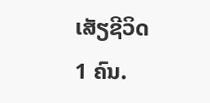ເສັຽຊີວິດ 1 ຄົນ.